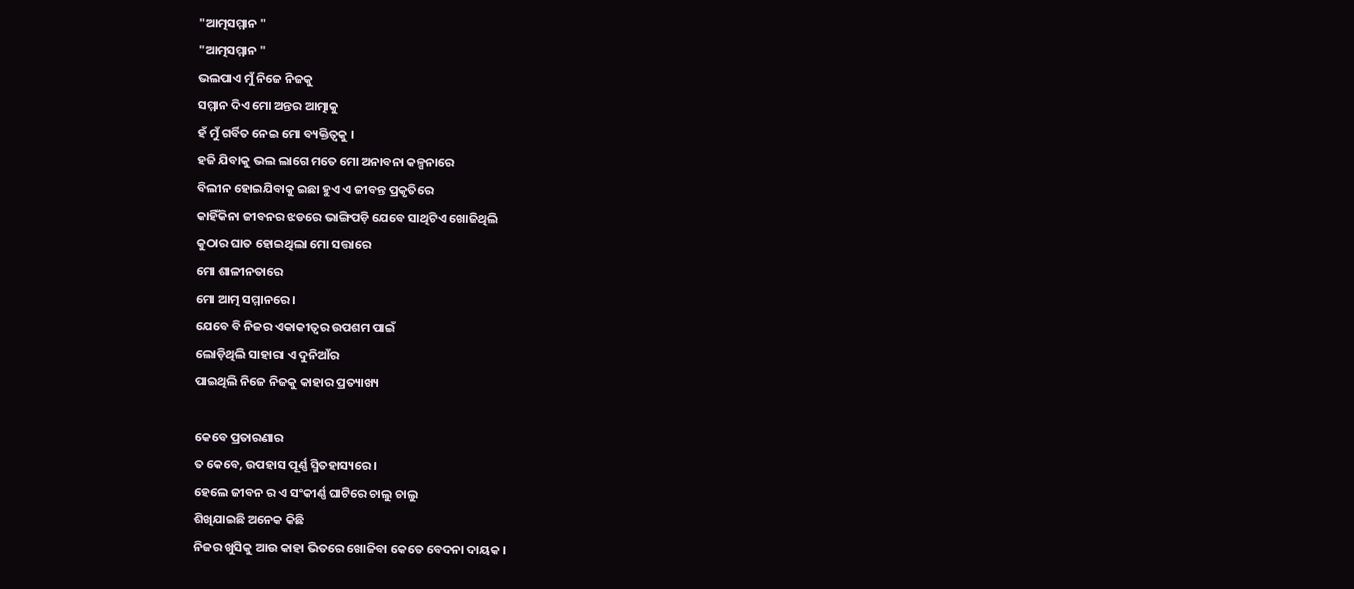"ଆତ୍ମସମ୍ମାନ "
"ଆତ୍ମସମ୍ମାନ "
ଭଲପାଏ ମୁଁ ନିଜେ ନିଜକୁ
ସମ୍ମାନ ଦିଏ ମୋ ଅନ୍ତର ଆତ୍ମାକୁ
ହଁ ମୁଁ ଗର୍ବିତ ନେଇ ମୋ ବ୍ୟକ୍ତିତ୍ୱକୁ ।
ହଜି ଯିବାକୁ ଭଲ ଲାଗେ ମତେ ମୋ ଅନାବନା କଳ୍ପନାରେ
ବିଲୀନ ହୋଇଯିବାକୁ ଇଛା ହୁଏ ଏ ଜୀବନ୍ତ ପ୍ରକୃତିରେ
କାହିଁକିନା ଜୀବନର ଝଡରେ ଭାଙ୍ଗିପଡ଼ି ଯେବେ ସାଥିଟିଏ ଖୋଜିଥିଲି
କୁଠାର ଘାତ ହୋଇଥିଲା ମୋ ସତ୍ତାରେ
ମୋ ଶାଳୀନତାରେ
ମୋ ଆତ୍ମ ସମ୍ମାନରେ ।
ଯେବେ ବି ନିଜର ଏକାକୀତ୍ୱର ଉପଶମ ପାଇଁ
ଲୋଡ଼ିଥିଲି ସାହାରା ଏ ଦୁନିଆଁର
ପାଇଥିଲି ନିଜେ ନିଜକୁ କାହାର ପ୍ରତ୍ୟାଖ୍ୟ

କେବେ ପ୍ରତାରଣାର
ତ କେବେ, ଉପହାସ ପୂର୍ଣ୍ଣ ସ୍ମିତହାସ୍ୟରେ ।
ହେଲେ ଜୀବନ ର ଏ ସଂକୀର୍ଣ୍ଣ ଘାଟିରେ ଚାଲୁ ଚାଲୁ
ଶିଖିଯାଇଛି ଅନେକ କିଛି
ନିଜର ଖୁସିକୁ ଆଉ କାହା ଭିତରେ ଖୋଜିବା କେତେ ବେଦନା ଦାୟକ ।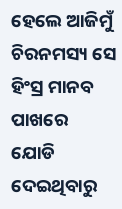ହେଲେ ଆଜିମୁଁ ଚିରନମସ୍ୟ ସେ ହିଂସ୍ର ମାନବ ପାଖରେ
ଯୋଡି ଦେଇଥିବାରୁ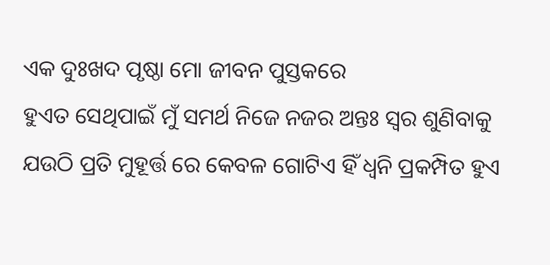ଏକ ଦୁଃଖଦ ପୃଷ୍ଠା ମୋ ଜୀବନ ପୁସ୍ତକରେ
ହୁଏତ ସେଥିପାଇଁ ମୁଁ ସମର୍ଥ ନିଜେ ନଜର ଅନ୍ତଃ ସ୍ୱର ଶୁଣିବାକୁ
ଯଉଠି ପ୍ରତି ମୁହୂର୍ତ୍ତ ରେ କେବଳ ଗୋଟିଏ ହିଁ ଧ୍ଵନି ପ୍ରକମ୍ପିତ ହୁଏ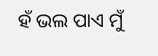ହଁ ଭଲ ପାଏ ମୁଁ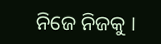ନିଜେ ନିଜକୁ ।